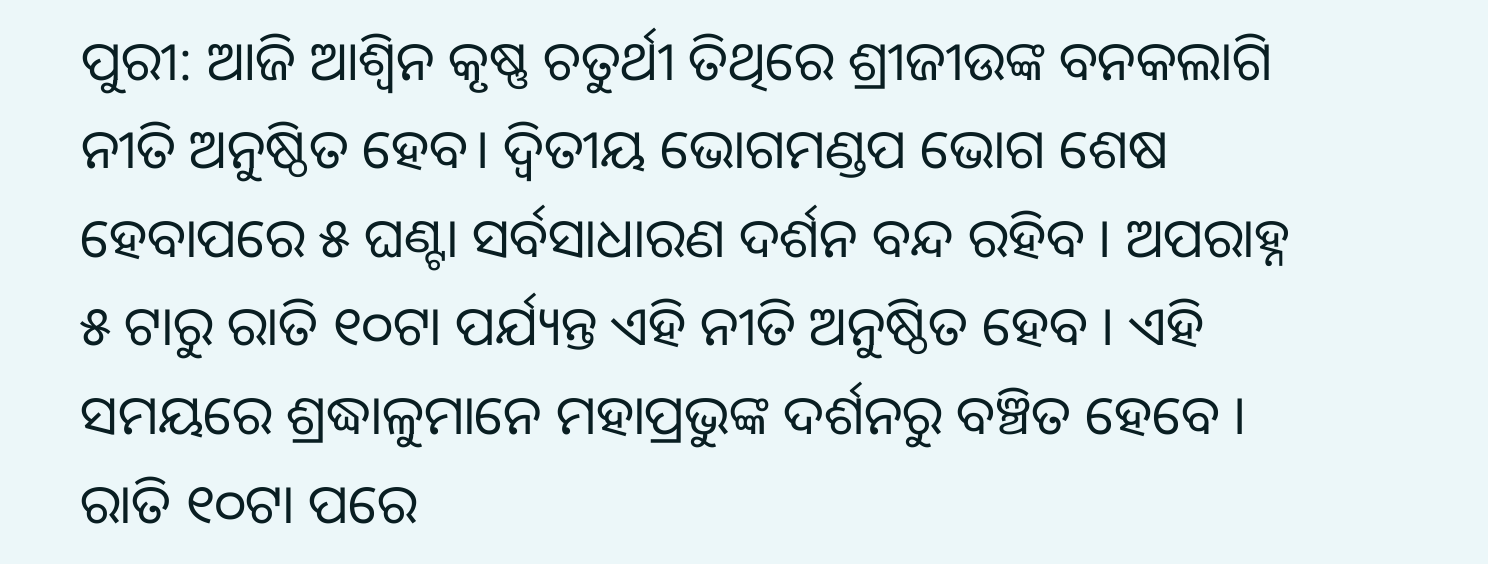ପୁରୀ: ଆଜି ଆଶ୍ୱିନ କୃଷ୍ଣ ଚତୁର୍ଥୀ ତିଥିରେ ଶ୍ରୀଜୀଉଙ୍କ ବନକଲାଗି ନୀତି ଅନୁଷ୍ଠିତ ହେବ। ଦ୍ୱିତୀୟ ଭୋଗମଣ୍ଡପ ଭୋଗ ଶେଷ ହେବାପରେ ୫ ଘଣ୍ଟା ସର୍ବସାଧାରଣ ଦର୍ଶନ ବନ୍ଦ ରହିବ । ଅପରାହ୍ନ ୫ ଟାରୁ ରାତି ୧୦ଟା ପର୍ଯ୍ୟନ୍ତ ଏହି ନୀତି ଅନୁଷ୍ଠିତ ହେବ । ଏହି ସମୟରେ ଶ୍ରଦ୍ଧାଳୁମାନେ ମହାପ୍ରଭୁଙ୍କ ଦର୍ଶନରୁ ବଞ୍ଚିତ ହେବେ । ରାତି ୧୦ଟା ପରେ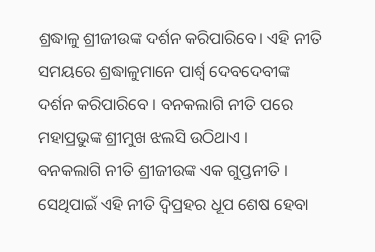ଶ୍ରଦ୍ଧାଳୁ ଶ୍ରୀଜୀଉଙ୍କ ଦର୍ଶନ କରିପାରିବେ। ଏହି ନୀତି ସମୟରେ ଶ୍ରଦ୍ଧାଳୁମାନେ ପାର୍ଶ୍ଵ ଦେବଦେବୀଙ୍କ ଦର୍ଶନ କରିପାରିବେ । ବନକଲାଗି ନୀତି ପରେ ମହାପ୍ରଭୁଙ୍କ ଶ୍ରୀମୁଖ ଝଲସି ଉଠିଥାଏ ।
ବନକଲାଗି ନୀତି ଶ୍ରୀଜୀଉଙ୍କ ଏକ ଗୁପ୍ତନୀତି । ସେଥିପାଇଁ ଏହି ନୀତି ଦ୍ବିପ୍ରହର ଧୂପ ଶେଷ ହେବା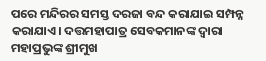ପରେ ମନ୍ଦିରର ସମସ୍ତ ଦରଜା ବନ୍ଦ କରାଯାଇ ସମ୍ପନ୍ନ କରାଯାଏ। ଦତ୍ତମହାପାତ୍ର ସେବକମାନଙ୍କ ଦ୍ୱାରା ମହାପ୍ରଭୁଙ୍କ ଶ୍ରୀମୁଖ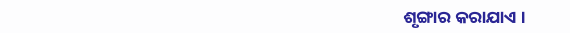ଶୃଙ୍ଗାର କରାଯାଏ ।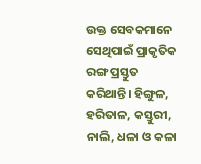ଉକ୍ତ ସେବକମାନେ ସେଥିପାଇଁ ପ୍ରାକୃତିକ ରଙ୍ଗ ପ୍ରସ୍ତୁତ କରିଥାନ୍ତି। ହିଙ୍ଗୁଳ, ହରିତାଳ, କସ୍ତୁରୀ, ନାଲି, ଧଳା ଓ କଳା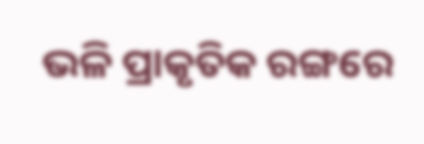ଭଳି ପ୍ରାକୃତିକ ରଙ୍ଗରେ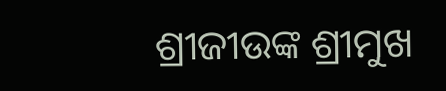ଶ୍ରୀଜୀଉଙ୍କ ଶ୍ରୀମୁଖ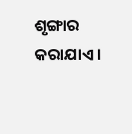ଶୃଙ୍ଗାର କରାଯାଏ ।